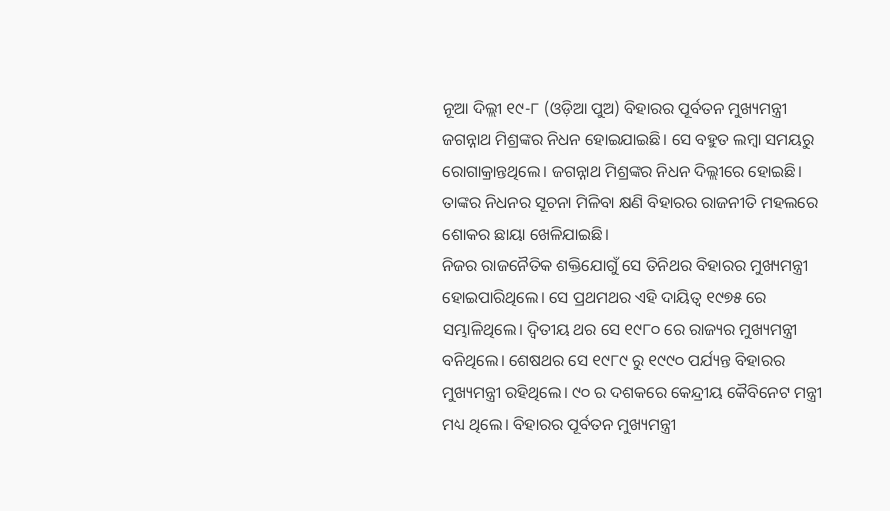ନୂଆ ଦିଲ୍ଲୀ ୧୯-୮ (ଓଡ଼ିଆ ପୁଅ) ବିହାରର ପୂର୍ବତନ ମୁଖ୍ୟମନ୍ତ୍ରୀ ଜଗନ୍ନାଥ ମିଶ୍ରଙ୍କର ନିଧନ ହୋଇଯାଇଛି। ସେ ବହୁତ ଲମ୍ବା ସମୟରୁ ରୋଗାକ୍ରାନ୍ତଥିଲେ। ଜଗନ୍ନାଥ ମିଶ୍ରଙ୍କର ନିଧନ ଦିଲ୍ଲୀରେ ହୋଇଛି। ତାଙ୍କର ନିଧନର ସୂଚନା ମିଳିବା କ୍ଷଣି ବିହାରର ରାଜନୀତି ମହଲରେ ଶୋକର ଛାୟା ଖେଳିଯାଇଛି।
ନିଜର ରାଜନୈତିକ ଶକ୍ତିଯୋଗୁଁ ସେ ତିନିଥର ବିହାରର ମୁଖ୍ୟମନ୍ତ୍ରୀ ହୋଇପାରିଥିଲେ। ସେ ପ୍ରଥମଥର ଏହି ଦାୟିତ୍ୱ ୧୯୭୫ ରେ ସମ୍ଭାଳିଥିଲେ। ଦ୍ୱିତୀୟ ଥର ସେ ୧୯୮୦ ରେ ରାଜ୍ୟର ମୁଖ୍ୟମନ୍ତ୍ରୀ ବନିଥିଲେ। ଶେଷଥର ସେ ୧୯୮୯ ରୁ ୧୯୯୦ ପର୍ଯ୍ୟନ୍ତ ବିହାରର ମୁଖ୍ୟମନ୍ତ୍ରୀ ରହିଥିଲେ। ୯୦ ର ଦଶକରେ କେନ୍ଦ୍ରୀୟ କୈବିନେଟ ମନ୍ତ୍ରୀ ମଧ୍ୟ ଥିଲେ। ବିହାରର ପୂର୍ବତନ ମୁଖ୍ୟମନ୍ତ୍ରୀ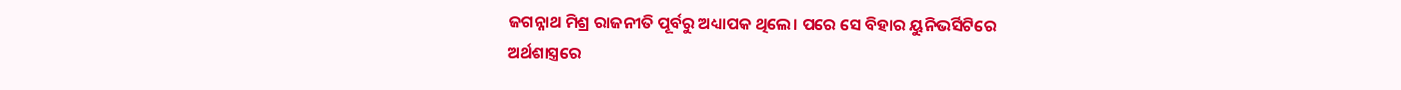ଜଗନ୍ନାଥ ମିଶ୍ର ରାଜନୀତି ପୂର୍ବରୁ ଅଧ୍ୟାପକ ଥିଲେ। ପରେ ସେ ବିହାର ୟୁନିଭର୍ସିଟିରେ ଅର୍ଥଶାସ୍ତ୍ରରେ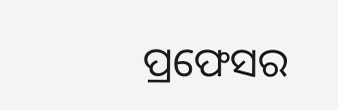ପ୍ରଫେସର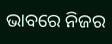ଭାବରେ ନିଜର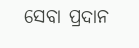ସେବା ପ୍ରଦାନ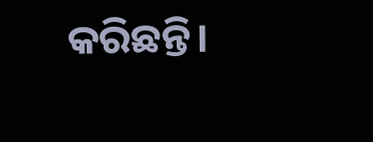କରିଛନ୍ତି।